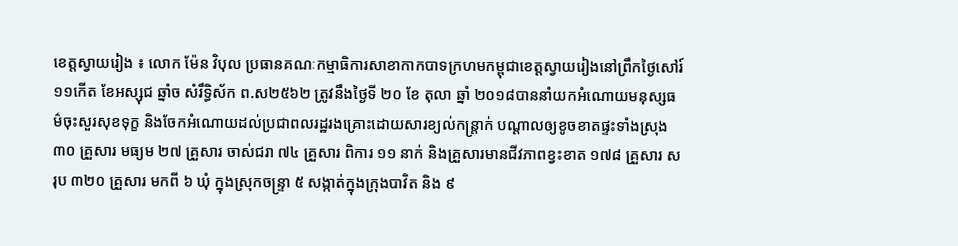ខេត្តស្វាយរៀង ៖ លោក ម៉ែន វិបុល ប្រធានគណៈកម្មាធិការសាខាកាកបាទក្រហមកម្ពុជាខេត្តស្វាយរៀងនៅព្រឹកថ្ងៃសៅរ៍ ១១កើត ខែអស្សុជ ឆ្នាំច សំរឹទ្ធិស័ក ព.ស២៥៦២ ត្រូវនឹងថ្ងៃទី ២០ ខែ តុលា ឆ្នាំ ២០១៨បាននាំយកអំណោយមនុស្សធម៌ចុះសួរសុខទុក្ខ និងចែកអំណោយដល់ប្រជាពលរដ្ឋរងគ្រោះដោយសារខ្យល់កន្ត្រាក់ បណ្តាលឲ្យខូចខាតផ្ទះទាំងស្រុង ៣០ គ្រួសារ មធ្យម ២៧ គ្រួសារ ចាស់ជរា ៧៤ គ្រួសារ ពិការ ១១ នាក់ និងគ្រួសារមានជីវភាពខ្វះខាត ១៧៨ គ្រួសារ សរុប ៣២០ គ្រួសារ មកពី ៦ ឃុំ ក្នុងស្រុកចន្ទ្រា ៥ សង្កាត់ក្នុងក្រុងបាវិត និង ៩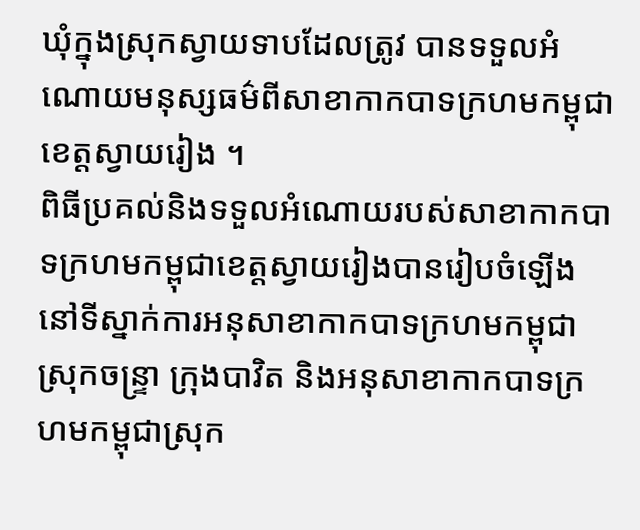ឃុំក្នុងស្រុកស្វាយទាបដែលត្រូវ បានទទួលអំណោយមនុស្សធម៌ពីសាខាកាកបាទក្រហមកម្ពុជាខេត្តស្វាយរៀង ។
ពិធីប្រគល់និងទទួលអំណោយរបស់សាខាកាកបាទក្រហមកម្ពុជាខេត្តស្វាយរៀងបានរៀបចំឡើងនៅទីស្នាក់ការអនុសាខាកាកបាទក្រហមកម្ពុជាស្រុកចន្ទ្រា ក្រុងបាវិត និងអនុសាខាកាកបាទក្រហមកម្ពុជាស្រុក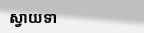ស្វាយទា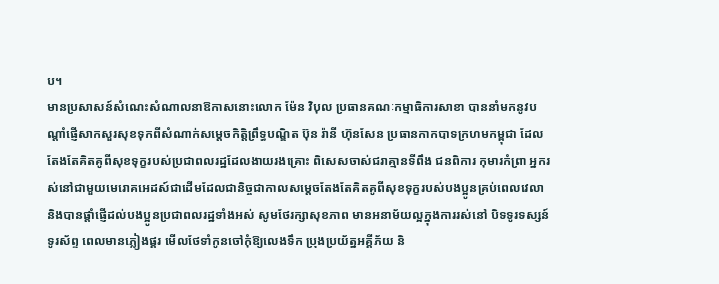ប។
មានប្រសាសន៍សំណេះសំណាលនាឱកាសនោះលោក ម៉ែន វិបុល ប្រធានគណៈកម្មាធិការសាខា បាននាំមកនូវបណ្តាំផ្ញើសាកសួរសុខទុកពីសំណាក់សម្តេចកិត្តិព្រឹទ្ធបណ្ឌិត ប៊ុន រ៉ានី ហ៊ុនសែន ប្រធានកាកបាទក្រហមកម្ពុជា ដែលតែងតែគិតគូពីសុខទុក្ខរបស់ប្រជាពលរដ្ឋដែលងាយរងគ្រោះ ពិសេសចាស់ជរាគ្មានទីពឹង ជនពិការ កុមារកំព្រា អ្នករស់នៅជាមួយមេរោគអេដស៍ជាដើមដែលជានិច្ចជាកាលសម្តេចតែងតែគិតគូពីសុខទុក្ខរបស់បងប្អូនគ្រប់ពេលវេលា និងបានផ្តាំផ្ញើដល់បងប្អូនប្រជាពលរដ្ឋទាំងអស់ សូមថែរក្សាសុខភាព មានអនាម័យល្អក្នុងការរស់នៅ បិទទូរទស្សន៍ ទូរស័ព្ទ ពេលមានភ្លៀងផ្គរ មើលថែទាំកូនចៅកុំឱ្យលេងទឹក ប្រុងប្រយ័ត្នអគ្គីភ័យ និ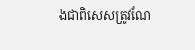ងជាពិសេសត្រូវណែ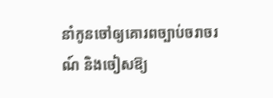នាំកូនចៅឲ្យគោរពច្បាប់ចរាចរណ៍ និងចៀសឱ្យ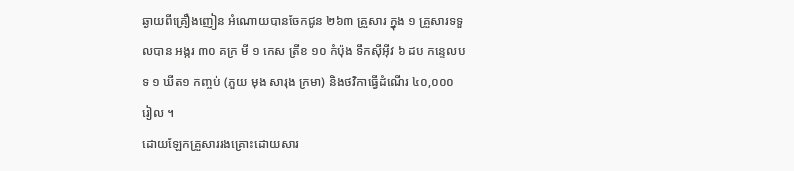ឆ្ងាយពីគ្រឿងញៀន អំណោយបានចែកជូន ២៦៣ គ្រួសារ ក្នុង ១ គ្រួសារទទួលបាន អង្ករ ៣០ គក្រ មី ១ កេស ត្រីខ ១០ កំប៉ុង ទឹកស៊ីអ៊ីវ ៦ ដប កន្ទេលបទ ១ ឃីត១ កញ្ចប់ (ភួយ មុង សារុង ក្រមា) និងថវិកាធ្វើដំណើរ ៤០,០០០ រៀល ។
ដោយឡែកគ្រួសាររងគ្រោះដោយសារ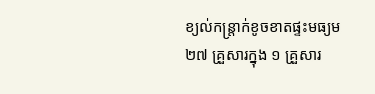ខ្យល់កន្ត្រាក់ខូចខាតផ្ទះមធ្យម ២៧ គ្រួសារក្នុង ១ គ្រួសារ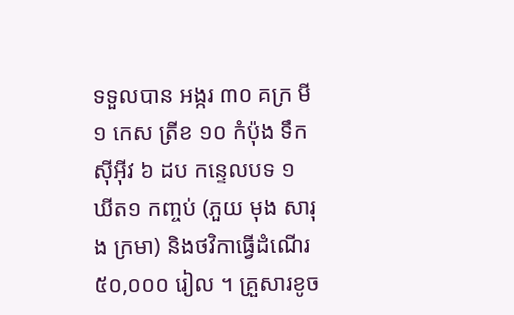ទទួលបាន អង្ករ ៣០ គក្រ មី ១ កេស ត្រីខ ១០ កំប៉ុង ទឹកស៊ីអ៊ីវ ៦ ដប កន្ទេលបទ ១ ឃីត១ កញ្ចប់ (ភួយ មុង សារុង ក្រមា) និងថវិកាធ្វើដំណើរ ៥០,០០០ រៀល ។ គ្រួសារខូច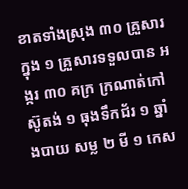ខាតទាំងស្រុង ៣០ គ្រួសារក្នុង ១ គ្រួសារទទួលបាន អង្ករ ៣០ គក្រ ក្រណាត់កៅស៊ូតង់ ១ ធុងទឹកជ័រ ១ ឆ្នាំងបាយ សម្ល ២ មី ១ កេស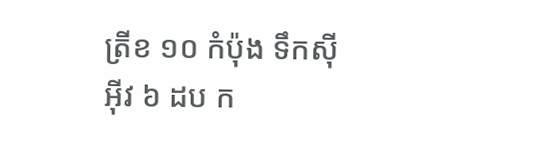ត្រីខ ១០ កំប៉ុង ទឹកស៊ីអ៊ីវ ៦ ដប ក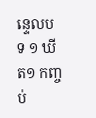ន្ទេលបទ ១ ឃីត១ កញ្ចប់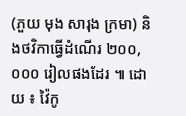(ភួយ មុង សារុង ក្រមា) និងថវិកាធ្វើដំណើរ ២០០,០០០ រៀលផងដែរ ៕ ដោយ ៖ វ៉ៃកូ